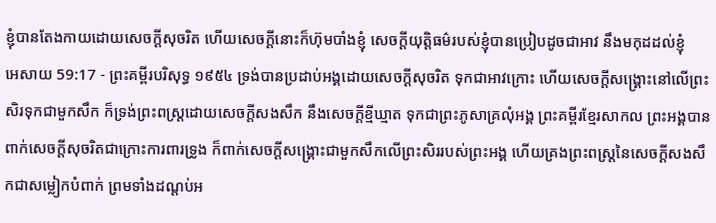ខ្ញុំបានតែងកាយដោយសេចក្ដីសុចរិត ហើយសេចក្ដីនោះក៏ហ៊ុមបាំងខ្ញុំ សេចក្ដីយុត្តិធម៌របស់ខ្ញុំបានប្រៀបដូចជាអាវ នឹងមកុដដល់ខ្ញុំ
អេសាយ 59:17 - ព្រះគម្ពីរបរិសុទ្ធ ១៩៥៤ ទ្រង់បានប្រដាប់អង្គដោយសេចក្ដីសុចរិត ទុកជាអាវក្រោះ ហើយសេចក្ដីសង្គ្រោះនៅលើព្រះសិរទុកជាមួកសឹក ក៏ទ្រង់ព្រះពស្ត្រដោយសេចក្ដីសងសឹក នឹងសេចក្ដីខ្មីឃ្មាត ទុកជាព្រះភូសាគ្រលុំអង្គ ព្រះគម្ពីរខ្មែរសាកល ព្រះអង្គបានពាក់សេចក្ដីសុចរិតជាក្រោះការពារទ្រូង ក៏ពាក់សេចក្ដីសង្គ្រោះជាមួកសឹកលើព្រះសិររបស់ព្រះអង្គ ហើយគ្រងព្រះពស្ត្រនៃសេចក្ដីសងសឹកជាសម្លៀកបំពាក់ ព្រមទាំងដណ្ដប់អ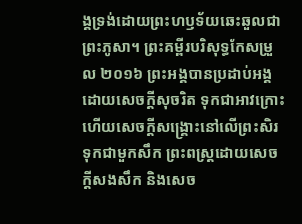ង្គទ្រង់ដោយព្រះហឫទ័យឆេះឆួលជាព្រះភូសា។ ព្រះគម្ពីរបរិសុទ្ធកែសម្រួល ២០១៦ ព្រះអង្គបានប្រដាប់អង្គដោយសេចក្ដីសុចរិត ទុកជាអាវក្រោះ ហើយសេចក្ដីសង្គ្រោះនៅលើព្រះសិរទុកជាមួកសឹក ព្រះពស្ត្រដោយសេចក្ដីសងសឹក និងសេច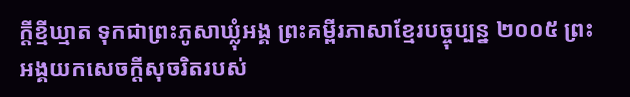ក្ដីខ្មីឃ្មាត ទុកជាព្រះភូសាឃ្លុំអង្គ ព្រះគម្ពីរភាសាខ្មែរបច្ចុប្បន្ន ២០០៥ ព្រះអង្គយកសេចក្ដីសុចរិតរបស់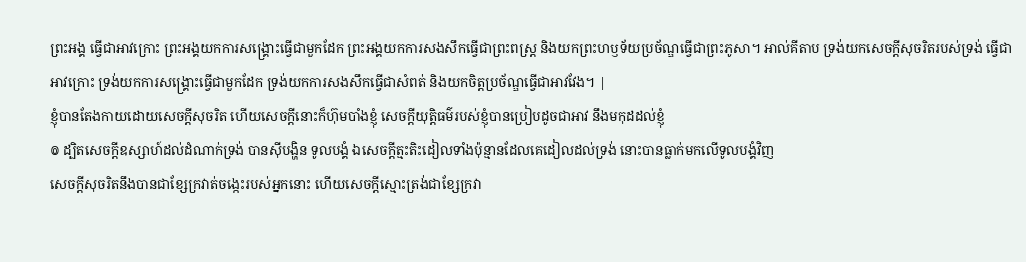ព្រះអង្គ ធ្វើជាអាវក្រោះ ព្រះអង្គយកការសង្គ្រោះធ្វើជាមួកដែក ព្រះអង្គយកការសងសឹកធ្វើជាព្រះពស្ដ្រ និងយកព្រះហឫទ័យប្រច័ណ្ឌធ្វើជាព្រះភូសា។ អាល់គីតាប ទ្រង់យកសេចក្ដីសុចរិតរបស់ទ្រង់ ធ្វើជាអាវក្រោះ ទ្រង់យកការសង្គ្រោះធ្វើជាមួកដែក ទ្រង់យកការសងសឹកធ្វើជាសំពត់ និងយកចិត្តប្រច័ណ្ឌធ្វើជាអាវវែង។ |
ខ្ញុំបានតែងកាយដោយសេចក្ដីសុចរិត ហើយសេចក្ដីនោះក៏ហ៊ុមបាំងខ្ញុំ សេចក្ដីយុត្តិធម៌របស់ខ្ញុំបានប្រៀបដូចជាអាវ នឹងមកុដដល់ខ្ញុំ
៙ ដ្បិតសេចក្ដីឧស្សាហ៍ដល់ដំណាក់ទ្រង់ បានស៊ីបង្ហិន ទូលបង្គំ ឯសេចក្ដីត្មះតិះដៀលទាំងប៉ុន្មានដែលគេដៀលដល់ទ្រង់ នោះបានធ្លាក់មកលើទូលបង្គំវិញ
សេចក្ដីសុចរិតនឹងបានជាខ្សែក្រវាត់ចង្កេះរបស់អ្នកនោះ ហើយសេចក្ដីស្មោះត្រង់ជាខ្សែក្រវា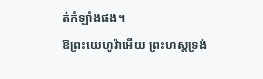ត់កំឡាំងផង។
ឱព្រះយេហូវ៉ាអើយ ព្រះហស្តទ្រង់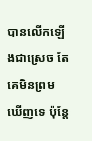បានលើកឡើងជាស្រេច តែគេមិនព្រមឃើញទេ ប៉ុន្តែ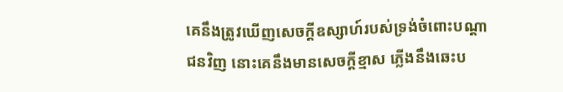គេនឹងត្រូវឃើញសេចក្ដីឧស្សាហ៍របស់ទ្រង់ចំពោះបណ្តាជនវិញ នោះគេនឹងមានសេចក្ដីខ្មាស ភ្លើងនឹងឆេះប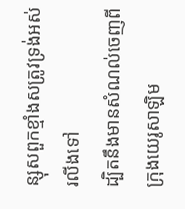ន្សុសពួកខ្មាំងសត្រូវទ្រង់អស់រលីងទៅ
ដ្បិតនឹងមានសំណល់ចេញពីក្រុងយេរូសាឡិម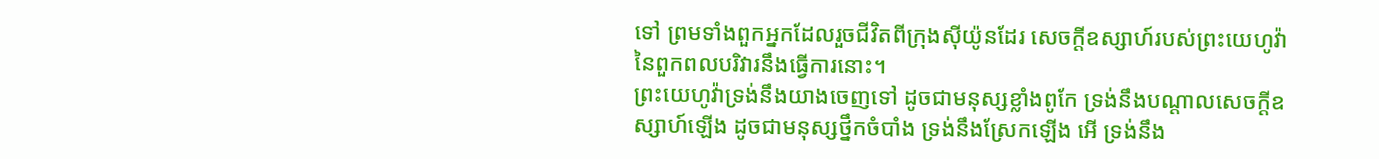ទៅ ព្រមទាំងពួកអ្នកដែលរួចជីវិតពីក្រុងស៊ីយ៉ូនដែរ សេចក្ដីឧស្សាហ៍របស់ព្រះយេហូវ៉ានៃពួកពលបរិវារនឹងធ្វើការនោះ។
ព្រះយេហូវ៉ាទ្រង់នឹងយាងចេញទៅ ដូចជាមនុស្សខ្លាំងពូកែ ទ្រង់នឹងបណ្តាលសេចក្ដីឧស្សាហ៍ឡើង ដូចជាមនុស្សថ្នឹកចំបាំង ទ្រង់នឹងស្រែកឡើង អើ ទ្រង់នឹង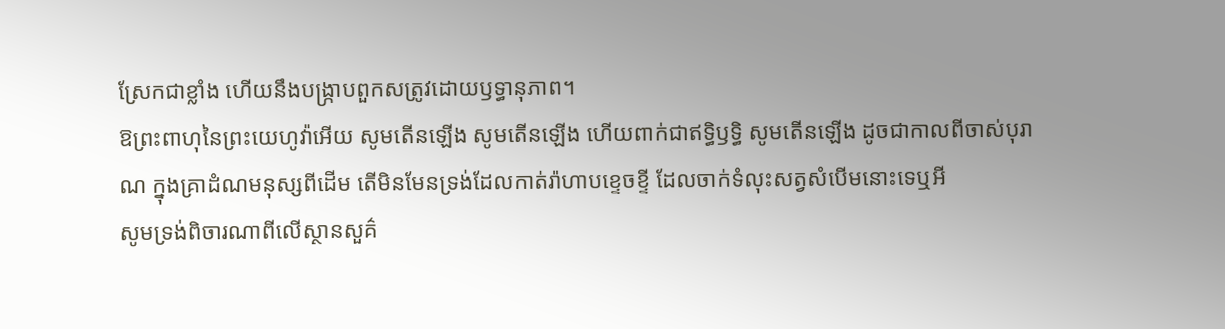ស្រែកជាខ្លាំង ហើយនឹងបង្ក្រាបពួកសត្រូវដោយឫទ្ធានុភាព។
ឱព្រះពាហុនៃព្រះយេហូវ៉ាអើយ សូមតើនឡើង សូមតើនឡើង ហើយពាក់ជាឥទ្ធិឫទ្ធិ សូមតើនឡើង ដូចជាកាលពីចាស់បុរាណ ក្នុងគ្រាដំណមនុស្សពីដើម តើមិនមែនទ្រង់ដែលកាត់រ៉ាហាបខ្ទេចខ្ទី ដែលចាក់ទំលុះសត្វសំបើមនោះទេឬអី
សូមទ្រង់ពិចារណាពីលើស្ថានសួគ៌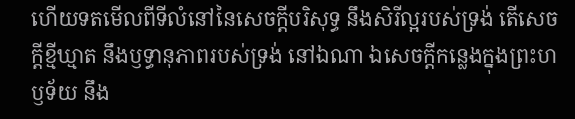ហើយទតមើលពីទីលំនៅនៃសេចក្ដីបរិសុទ្ធ នឹងសិរីល្អរបស់ទ្រង់ តើសេចក្ដីខ្មីឃ្មាត នឹងឫទ្ធានុភាពរបស់ទ្រង់ នៅឯណា ឯសេចក្ដីកន្លេងក្នុងព្រះហឫទ័យ នឹង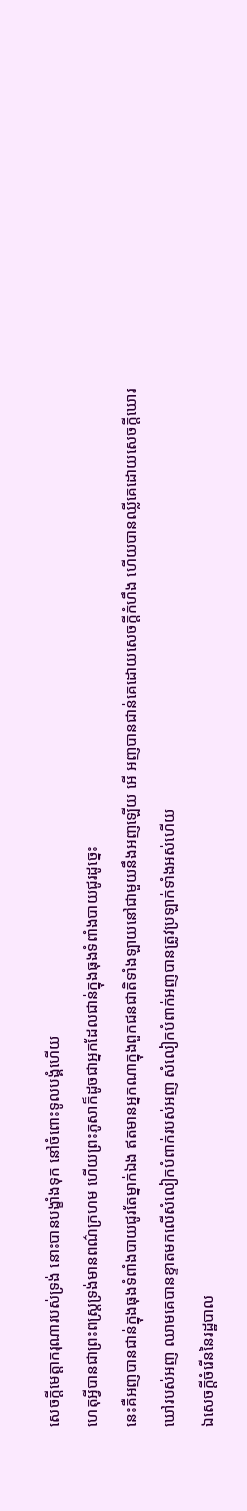សេចក្ដីមេត្តាករុណារបស់ទ្រង់ នោះបានបង្ខាំងទុក នៅចំពោះទូលបង្គំហើយ
ហេតុអ្វីបានជាព្រះពស្ត្រទ្រង់មានពណ៌ក្រហម ហើយព្រះភូសាក៏ដូចជាអ្នកដែលជាន់ក្នុងធុងទំពាំងបាយជូរដូច្នេះ
នេះគឺអញបានជាន់ក្នុងធុងទំពាំងបាយជូរតែម្នាក់ឯង ឥតមានអ្នកណាក្នុងពួកជនជាតិទាំងឡាយនៅជាមួយនឹងអញឡើយ អើ អញបានជាន់គេដោយសេចក្ដីកំហឹង ហើយបានឈ្លីគេដោយសេចក្ដីឃោរឃៅរបស់អញ ឈាមគេបានខ្ទាតមកលើសំលៀកបំពាក់របស់អញ សំលៀកបំពាក់អញបានត្រូវប្រឡាក់ទាំងអស់ហើយ
ឯសេចក្ដីចំរើននៃរដ្ឋបាល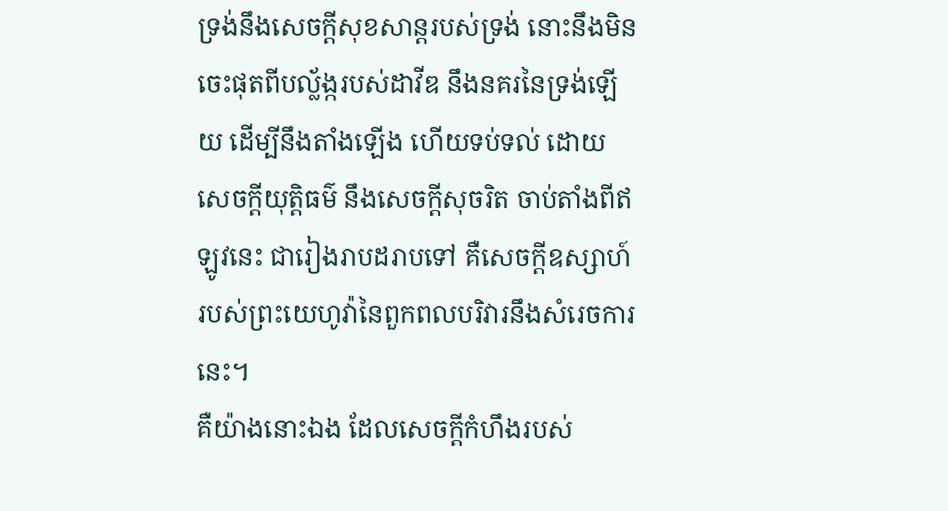ទ្រង់នឹងសេចក្ដីសុខសាន្តរបស់ទ្រង់ នោះនឹងមិនចេះផុតពីបល្ល័ង្ករបស់ដាវីឌ នឹងនគរនៃទ្រង់ឡើយ ដើម្បីនឹងតាំងឡើង ហើយទប់ទល់ ដោយសេចក្ដីយុត្តិធម៌ នឹងសេចក្ដីសុចរិត ចាប់តាំងពីឥឡូវនេះ ជារៀងរាបដរាបទៅ គឺសេចក្ដីឧស្សាហ៍របស់ព្រះយេហូវ៉ានៃពួកពលបរិវារនឹងសំរេចការនេះ។
គឺយ៉ាងនោះឯង ដែលសេចក្ដីកំហឹងរបស់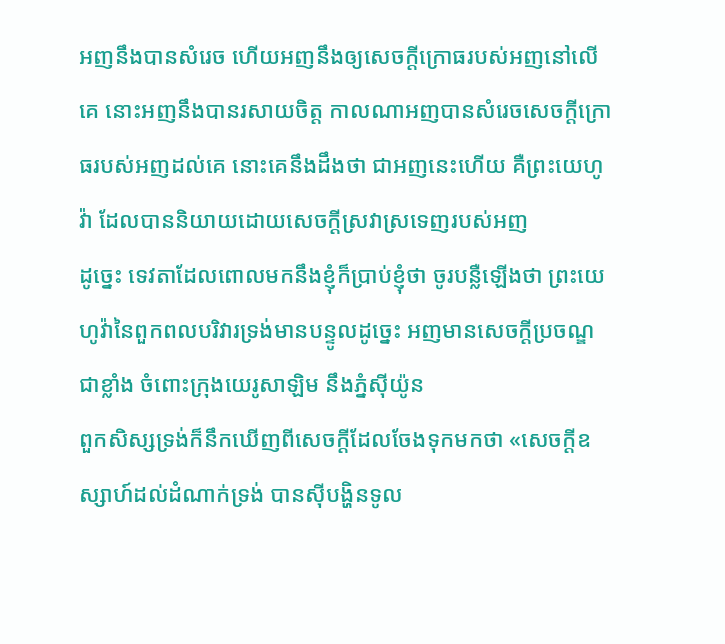អញនឹងបានសំរេច ហើយអញនឹងឲ្យសេចក្ដីក្រោធរបស់អញនៅលើគេ នោះអញនឹងបានរសាយចិត្ត កាលណាអញបានសំរេចសេចក្ដីក្រោធរបស់អញដល់គេ នោះគេនឹងដឹងថា ជាអញនេះហើយ គឺព្រះយេហូវ៉ា ដែលបាននិយាយដោយសេចក្ដីស្រវាស្រទេញរបស់អញ
ដូច្នេះ ទេវតាដែលពោលមកនឹងខ្ញុំក៏ប្រាប់ខ្ញុំថា ចូរបន្លឺឡើងថា ព្រះយេហូវ៉ានៃពួកពលបរិវារទ្រង់មានបន្ទូលដូច្នេះ អញមានសេចក្ដីប្រចណ្ឌជាខ្លាំង ចំពោះក្រុងយេរូសាឡិម នឹងភ្នំស៊ីយ៉ូន
ពួកសិស្សទ្រង់ក៏នឹកឃើញពីសេចក្ដីដែលចែងទុកមកថា «សេចក្ដីឧស្សាហ៍ដល់ដំណាក់ទ្រង់ បានស៊ីបង្ហិនទូល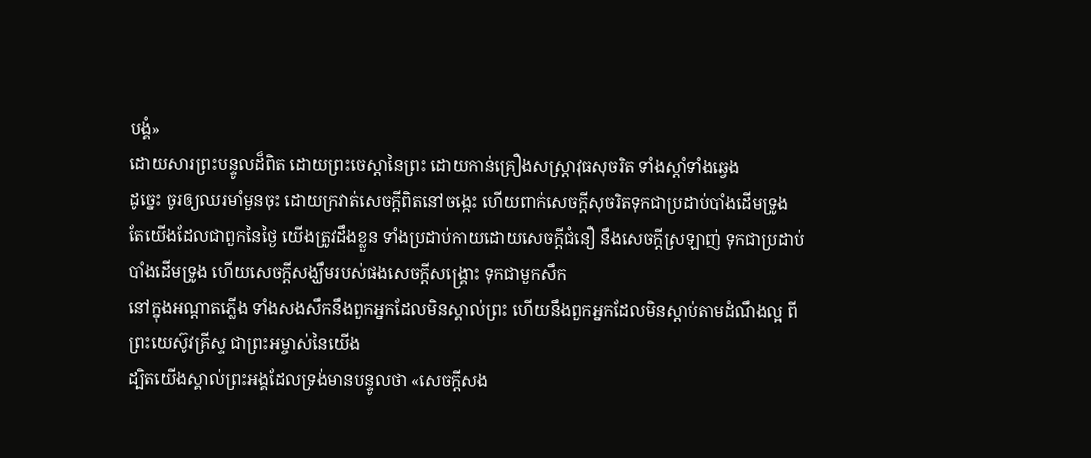បង្គំ»
ដោយសារព្រះបន្ទូលដ៏ពិត ដោយព្រះចេស្តានៃព្រះ ដោយកាន់គ្រឿងសស្ត្រាវុធសុចរិត ទាំងស្តាំទាំងឆ្វេង
ដូច្នេះ ចូរឲ្យឈរមាំមួនចុះ ដោយក្រវាត់សេចក្ដីពិតនៅចង្កេះ ហើយពាក់សេចក្ដីសុចរិតទុកជាប្រដាប់បាំងដើមទ្រូង
តែយើងដែលជាពួកនៃថ្ងៃ យើងត្រូវដឹងខ្លួន ទាំងប្រដាប់កាយដោយសេចក្ដីជំនឿ នឹងសេចក្ដីស្រឡាញ់ ទុកជាប្រដាប់បាំងដើមទ្រូង ហើយសេចក្ដីសង្ឃឹមរបស់ផងសេចក្ដីសង្គ្រោះ ទុកជាមួកសឹក
នៅក្នុងអណ្តាតភ្លើង ទាំងសងសឹកនឹងពួកអ្នកដែលមិនស្គាល់ព្រះ ហើយនឹងពួកអ្នកដែលមិនស្តាប់តាមដំណឹងល្អ ពីព្រះយេស៊ូវគ្រីស្ទ ជាព្រះអម្ចាស់នៃយើង
ដ្បិតយើងស្គាល់ព្រះអង្គដែលទ្រង់មានបន្ទូលថា «សេចក្ដីសង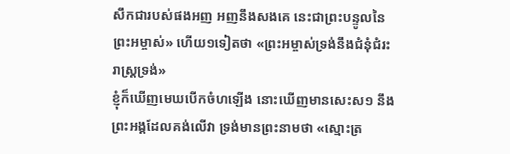សឹកជារបស់ផងអញ អញនឹងសងគេ នេះជាព្រះបន្ទូលនៃព្រះអម្ចាស់» ហើយ១ទៀតថា «ព្រះអម្ចាស់ទ្រង់នឹងជំនុំជំរះរាស្ត្រទ្រង់»
ខ្ញុំក៏ឃើញមេឃបើកចំហឡើង នោះឃើញមានសេះស១ នឹងព្រះអង្គដែលគង់លើវា ទ្រង់មានព្រះនាមថា «ស្មោះត្រ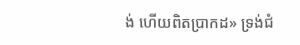ង់ ហើយពិតប្រាកដ» ទ្រង់ជំ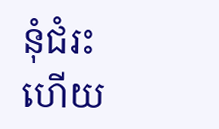នុំជំរះ ហើយ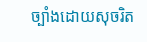ច្បាំងដោយសុចរិត